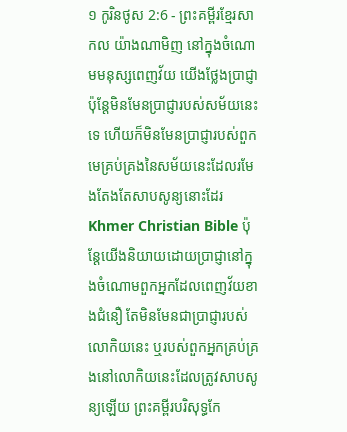១ កូរិនថូស 2:6 - ព្រះគម្ពីរខ្មែរសាកល យ៉ាងណាមិញ នៅក្នុងចំណោមមនុស្សពេញវ័យ យើងថ្លែងប្រាជ្ញា ប៉ុន្តែមិនមែនប្រាជ្ញារបស់សម័យនេះទេ ហើយក៏មិនមែនប្រាជ្ញារបស់ពួកមេគ្រប់គ្រងនៃសម័យនេះដែលរមែងតែងតែសាបសូន្យនោះដែរ Khmer Christian Bible ប៉ុន្ដែយើងនិយាយដោយប្រាជ្ញានៅក្នុងចំណោមពួកអ្នកដែលពេញវ័យខាងជំនឿ តែមិនមែនជាប្រាជ្ញារបស់លោកិយនេះ ឬរបស់ពួកអ្នកគ្រប់គ្រងនៅលោកិយនេះដែលត្រូវសាបសូន្យឡើយ ព្រះគម្ពីរបរិសុទ្ធកែ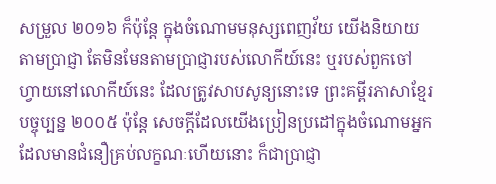សម្រួល ២០១៦ ក៏ប៉ុន្តែ ក្នុងចំណោមមនុស្សពេញវ័យ យើងនិយាយតាមប្រាជ្ញា តែមិនមែនតាមប្រាជ្ញារបស់លោកីយ៍នេះ ឬរបស់ពួកចៅហ្វាយនៅលោកីយ៍នេះ ដែលត្រូវសាបសូន្យនោះទេ ព្រះគម្ពីរភាសាខ្មែរបច្ចុប្បន្ន ២០០៥ ប៉ុន្តែ សេចក្ដីដែលយើងប្រៀនប្រដៅក្នុងចំណោមអ្នកដែលមានជំនឿគ្រប់លក្ខណៈហើយនោះ ក៏ជាប្រាជ្ញា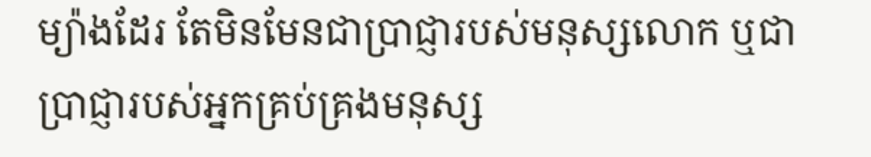ម្យ៉ាងដែរ តែមិនមែនជាប្រាជ្ញារបស់មនុស្សលោក ឬជាប្រាជ្ញារបស់អ្នកគ្រប់គ្រងមនុស្ស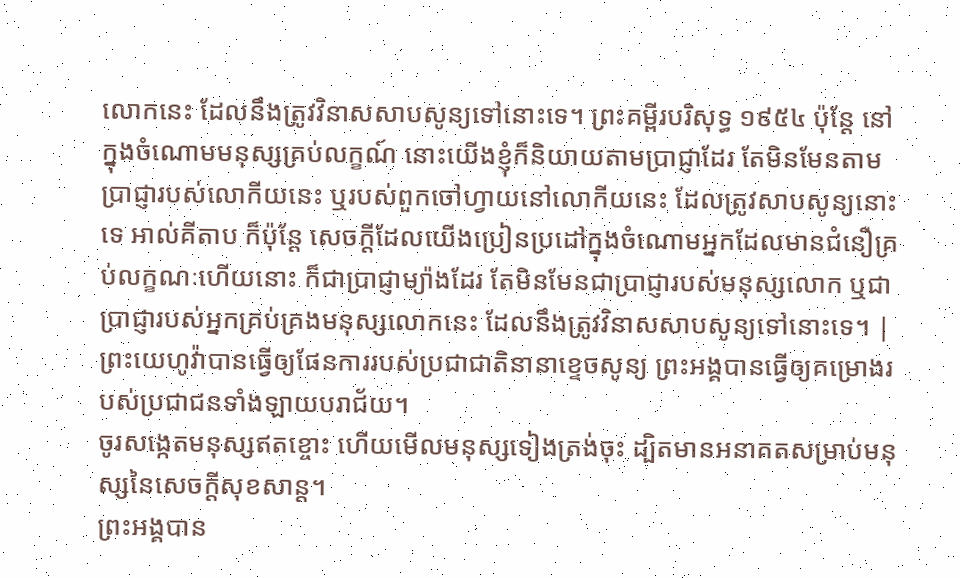លោកនេះ ដែលនឹងត្រូវវិនាសសាបសូន្យទៅនោះទេ។ ព្រះគម្ពីរបរិសុទ្ធ ១៩៥៤ ប៉ុន្តែ នៅក្នុងចំណោមមនុស្សគ្រប់លក្ខណ៍ នោះយើងខ្ញុំក៏និយាយតាមប្រាជ្ញាដែរ តែមិនមែនតាមប្រាជ្ញារបស់លោកីយនេះ ឬរបស់ពួកចៅហ្វាយនៅលោកីយនេះ ដែលត្រូវសាបសូន្យនោះទេ អាល់គីតាប ក៏ប៉ុន្ដែ សេចក្ដីដែលយើងប្រៀនប្រដៅក្នុងចំណោមអ្នកដែលមានជំនឿគ្រប់លក្ខណៈហើយនោះ ក៏ជាប្រាជ្ញាម្យ៉ាងដែរ តែមិនមែនជាប្រាជ្ញារបស់មនុស្សលោក ឬជាប្រាជ្ញារបស់អ្នកគ្រប់គ្រងមនុស្សលោកនេះ ដែលនឹងត្រូវវិនាសសាបសូន្យទៅនោះទេ។ |
ព្រះយេហូវ៉ាបានធ្វើឲ្យផែនការរបស់ប្រជាជាតិនានាខ្ទេចសូន្យ ព្រះអង្គបានធ្វើឲ្យគម្រោងរបស់ប្រជាជនទាំងឡាយបរាជ័យ។
ចូរសង្កេតមនុស្សឥតខ្ចោះ ហើយមើលមនុស្សទៀងត្រង់ចុះ ដ្បិតមានអនាគតសម្រាប់មនុស្សនៃសេចក្ដីសុខសាន្ត។
ព្រះអង្គបាន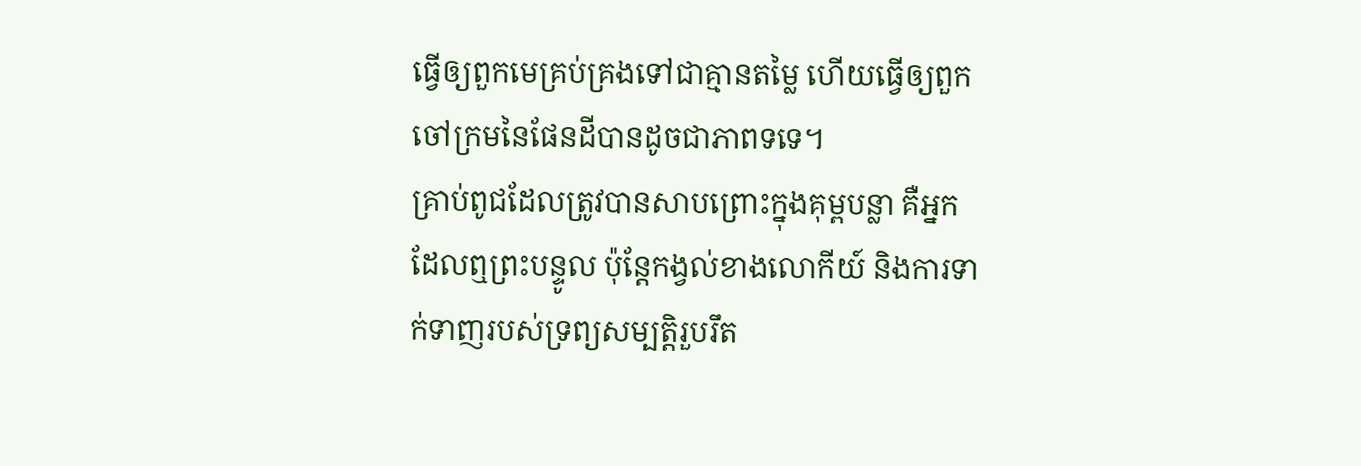ធ្វើឲ្យពួកមេគ្រប់គ្រងទៅជាគ្មានតម្លៃ ហើយធ្វើឲ្យពួកចៅក្រមនៃផែនដីបានដូចជាភាពទទេ។
គ្រាប់ពូជដែលត្រូវបានសាបព្រោះក្នុងគុម្ពបន្លា គឺអ្នកដែលឮព្រះបន្ទូល ប៉ុន្តែកង្វល់ខាងលោកីយ៍ និងការទាក់ទាញរបស់ទ្រព្យសម្បត្តិរួបរឹត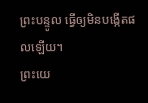ព្រះបន្ទូល ធ្វើឲ្យមិនបង្កើតផលឡើយ។
ព្រះយេ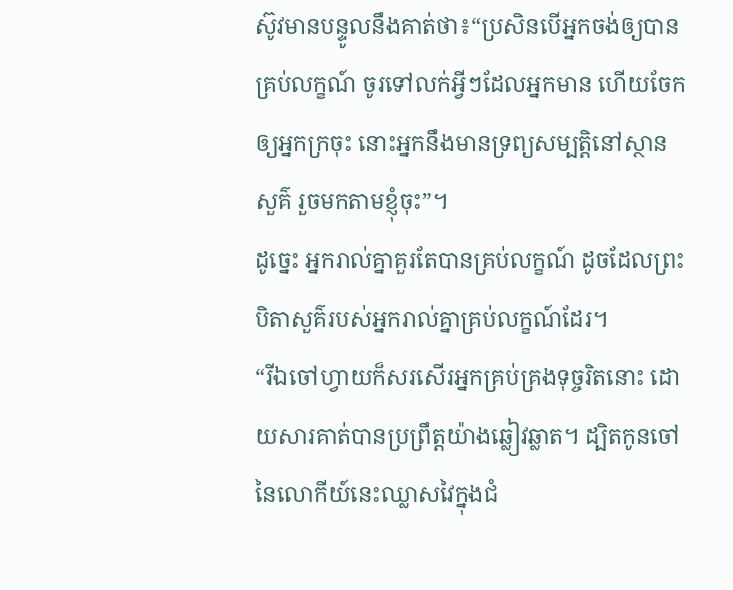ស៊ូវមានបន្ទូលនឹងគាត់ថា៖“ប្រសិនបើអ្នកចង់ឲ្យបានគ្រប់លក្ខណ៍ ចូរទៅលក់អ្វីៗដែលអ្នកមាន ហើយចែកឲ្យអ្នកក្រចុះ នោះអ្នកនឹងមានទ្រព្យសម្បត្តិនៅស្ថានសួគ៌ រួចមកតាមខ្ញុំចុះ”។
ដូច្នេះ អ្នករាល់គ្នាគួរតែបានគ្រប់លក្ខណ៍ ដូចដែលព្រះបិតាសួគ៌របស់អ្នករាល់គ្នាគ្រប់លក្ខណ៍ដែរ។
“រីឯចៅហ្វាយក៏សរសើរអ្នកគ្រប់គ្រងទុច្ចរិតនោះ ដោយសារគាត់បានប្រព្រឹត្តយ៉ាងឆ្លៀវឆ្លាត។ ដ្បិតកូនចៅនៃលោកីយ៍នេះឈ្លាសវៃក្នុងជំ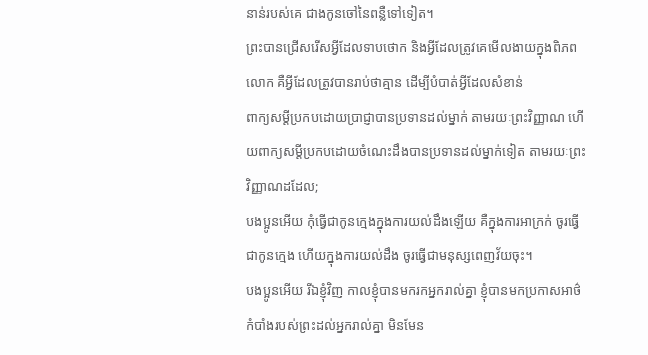នាន់របស់គេ ជាងកូនចៅនៃពន្លឺទៅទៀត។
ព្រះបានជ្រើសរើសអ្វីដែលទាបថោក និងអ្វីដែលត្រូវគេមើលងាយក្នុងពិភពលោក គឺអ្វីដែលត្រូវបានរាប់ថាគ្មាន ដើម្បីបំបាត់អ្វីដែលសំខាន់
ពាក្យសម្ដីប្រកបដោយប្រាជ្ញាបានប្រទានដល់ម្នាក់ តាមរយៈព្រះវិញ្ញាណ ហើយពាក្យសម្ដីប្រកបដោយចំណេះដឹងបានប្រទានដល់ម្នាក់ទៀត តាមរយៈព្រះវិញ្ញាណដដែល;
បងប្អូនអើយ កុំធ្វើជាកូនក្មេងក្នុងការយល់ដឹងឡើយ គឺក្នុងការអាក្រក់ ចូរធ្វើជាកូនក្មេង ហើយក្នុងការយល់ដឹង ចូរធ្វើជាមនុស្សពេញវ័យចុះ។
បងប្អូនអើយ រីឯខ្ញុំវិញ កាលខ្ញុំបានមករកអ្នករាល់គ្នា ខ្ញុំបានមកប្រកាសអាថ៌កំបាំងរបស់ព្រះដល់អ្នករាល់គ្នា មិនមែន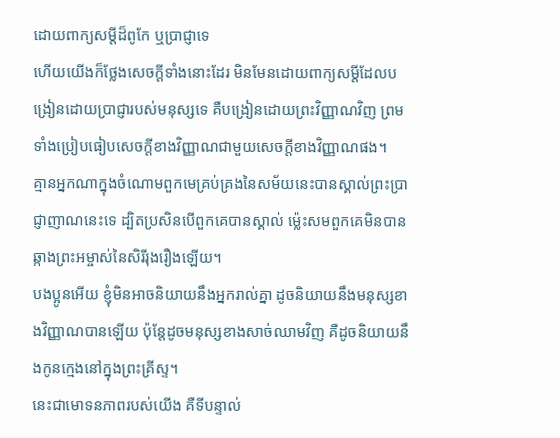ដោយពាក្យសម្ដីដ៏ពូកែ ឬប្រាជ្ញាទេ
ហើយយើងក៏ថ្លែងសេចក្ដីទាំងនោះដែរ មិនមែនដោយពាក្យសម្ដីដែលបង្រៀនដោយប្រាជ្ញារបស់មនុស្សទេ គឺបង្រៀនដោយព្រះវិញ្ញាណវិញ ព្រមទាំងប្រៀបធៀបសេចក្ដីខាងវិញ្ញាណជាមួយសេចក្ដីខាងវិញ្ញាណផង។
គ្មានអ្នកណាក្នុងចំណោមពួកមេគ្រប់គ្រងនៃសម័យនេះបានស្គាល់ព្រះប្រាជ្ញាញាណនេះទេ ដ្បិតប្រសិនបើពួកគេបានស្គាល់ ម្ល៉េះសមពួកគេមិនបានឆ្កាងព្រះអម្ចាស់នៃសិរីរុងរឿងឡើយ។
បងប្អូនអើយ ខ្ញុំមិនអាចនិយាយនឹងអ្នករាល់គ្នា ដូចនិយាយនឹងមនុស្សខាងវិញ្ញាណបានឡើយ ប៉ុន្តែដូចមនុស្សខាងសាច់ឈាមវិញ គឺដូចនិយាយនឹងកូនក្មេងនៅក្នុងព្រះគ្រីស្ទ។
នេះជាមោទនភាពរបស់យើង គឺទីបន្ទាល់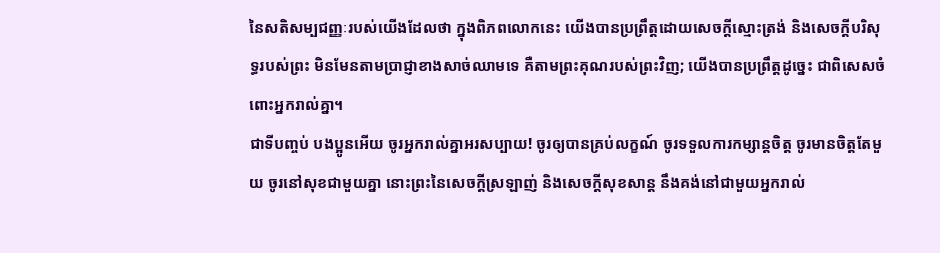នៃសតិសម្បជញ្ញៈរបស់យើងដែលថា ក្នុងពិភពលោកនេះ យើងបានប្រព្រឹត្តដោយសេចក្ដីស្មោះត្រង់ និងសេចក្ដីបរិសុទ្ធរបស់ព្រះ មិនមែនតាមប្រាជ្ញាខាងសាច់ឈាមទេ គឺតាមព្រះគុណរបស់ព្រះវិញ; យើងបានប្រព្រឹត្តដូច្នេះ ជាពិសេសចំពោះអ្នករាល់គ្នា។
ជាទីបញ្ចប់ បងប្អូនអើយ ចូរអ្នករាល់គ្នាអរសប្បាយ! ចូរឲ្យបានគ្រប់លក្ខណ៍ ចូរទទួលការកម្សាន្តចិត្ត ចូរមានចិត្តតែមួយ ចូរនៅសុខជាមួយគ្នា នោះព្រះនៃសេចក្ដីស្រឡាញ់ និងសេចក្ដីសុខសាន្ត នឹងគង់នៅជាមួយអ្នករាល់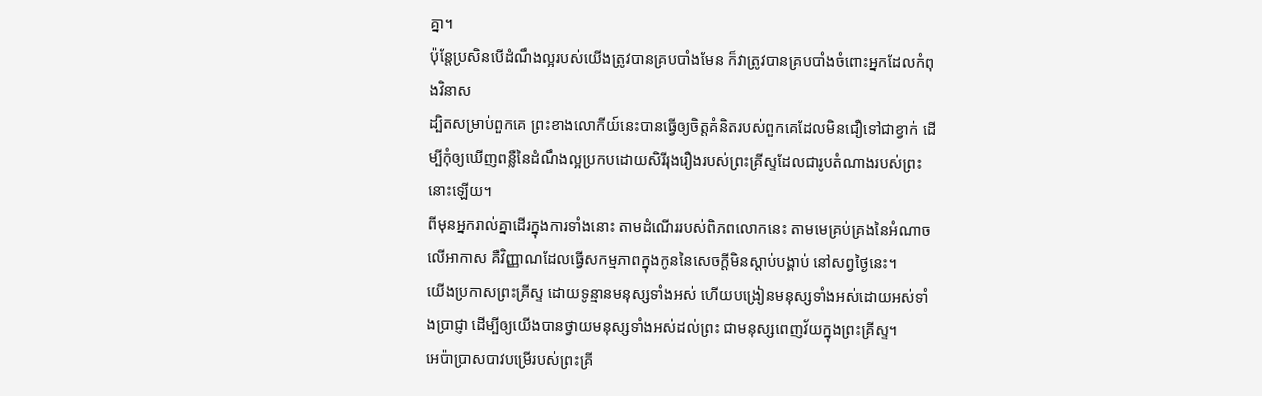គ្នា។
ប៉ុន្តែប្រសិនបើដំណឹងល្អរបស់យើងត្រូវបានគ្របបាំងមែន ក៏វាត្រូវបានគ្របបាំងចំពោះអ្នកដែលកំពុងវិនាស
ដ្បិតសម្រាប់ពួកគេ ព្រះខាងលោកីយ៍នេះបានធ្វើឲ្យចិត្តគំនិតរបស់ពួកគេដែលមិនជឿទៅជាខ្វាក់ ដើម្បីកុំឲ្យឃើញពន្លឺនៃដំណឹងល្អប្រកបដោយសិរីរុងរឿងរបស់ព្រះគ្រីស្ទដែលជារូបតំណាងរបស់ព្រះនោះឡើយ។
ពីមុនអ្នករាល់គ្នាដើរក្នុងការទាំងនោះ តាមដំណើររបស់ពិភពលោកនេះ តាមមេគ្រប់គ្រងនៃអំណាចលើអាកាស គឺវិញ្ញាណដែលធ្វើសកម្មភាពក្នុងកូននៃសេចក្ដីមិនស្ដាប់បង្គាប់ នៅសព្វថ្ងៃនេះ។
យើងប្រកាសព្រះគ្រីស្ទ ដោយទូន្មានមនុស្សទាំងអស់ ហើយបង្រៀនមនុស្សទាំងអស់ដោយអស់ទាំងប្រាជ្ញា ដើម្បីឲ្យយើងបានថ្វាយមនុស្សទាំងអស់ដល់ព្រះ ជាមនុស្សពេញវ័យក្នុងព្រះគ្រីស្ទ។
អេប៉ាប្រាសបាវបម្រើរបស់ព្រះគ្រី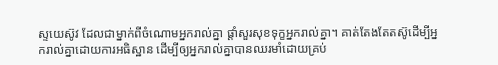ស្ទយេស៊ូវ ដែលជាម្នាក់ពីចំណោមអ្នករាល់គ្នា ផ្ដាំសួរសុខទុក្ខអ្នករាល់គ្នា។ គាត់តែងតែតស៊ូដើម្បីអ្នករាល់គ្នាដោយការអធិស្ឋាន ដើម្បីឲ្យអ្នករាល់គ្នាបានឈរមាំដោយគ្រប់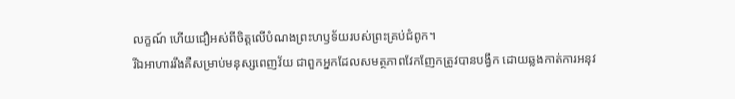លក្ខណ៍ ហើយជឿអស់ពីចិត្តលើបំណងព្រះហឫទ័យរបស់ព្រះគ្រប់ជំពូក។
រីឯអាហាររឹងគឺសម្រាប់មនុស្សពេញវ័យ ជាពួកអ្នកដែលសមត្ថភាពវែកញែកត្រូវបានបង្វឹក ដោយឆ្លងកាត់ការអនុវ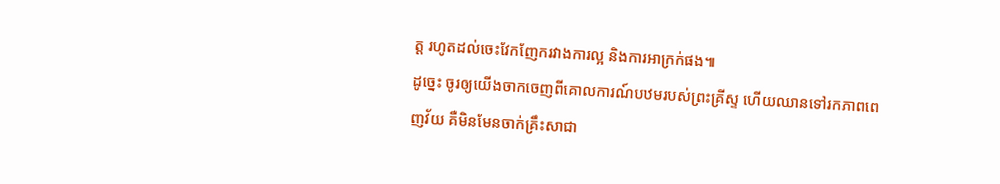ត្ត រហូតដល់ចេះវែកញែករវាងការល្អ និងការអាក្រក់ផង៕
ដូច្នេះ ចូរឲ្យយើងចាកចេញពីគោលការណ៍បឋមរបស់ព្រះគ្រីស្ទ ហើយឈានទៅរកភាពពេញវ័យ គឺមិនមែនចាក់គ្រឹះសាជា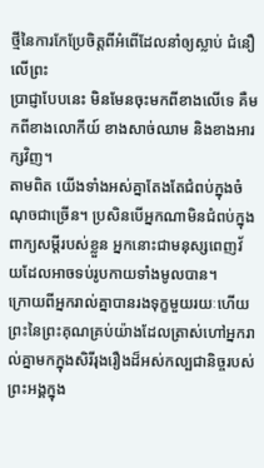ថ្មីនៃការកែប្រែចិត្តពីអំពើដែលនាំឲ្យស្លាប់ ជំនឿលើព្រះ
ប្រាជ្ញាបែបនេះ មិនមែនចុះមកពីខាងលើទេ គឺមកពីខាងលោកីយ៍ ខាងសាច់ឈាម និងខាងអារក្សវិញ។
តាមពិត យើងទាំងអស់គ្នាតែងតែជំពប់ក្នុងចំណុចជាច្រើន។ ប្រសិនបើអ្នកណាមិនជំពប់ក្នុងពាក្យសម្ដីរបស់ខ្លួន អ្នកនោះជាមនុស្សពេញវ័យដែលអាចទប់រូបកាយទាំងមូលបាន។
ក្រោយពីអ្នករាល់គ្នាបានរងទុក្ខមួយរយៈហើយ ព្រះនៃព្រះគុណគ្រប់យ៉ាងដែលត្រាស់ហៅអ្នករាល់គ្នាមកក្នុងសិរីរុងរឿងដ៏អស់កល្បជានិច្ចរបស់ព្រះអង្គក្នុង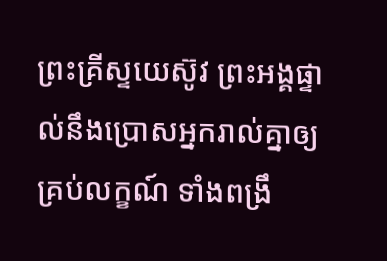ព្រះគ្រីស្ទយេស៊ូវ ព្រះអង្គផ្ទាល់នឹងប្រោសអ្នករាល់គ្នាឲ្យគ្រប់លក្ខណ៍ ទាំងពង្រឹ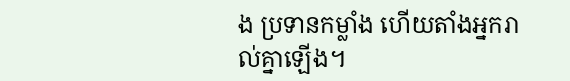ង ប្រទានកម្លាំង ហើយតាំងអ្នករាល់គ្នាឡើង។